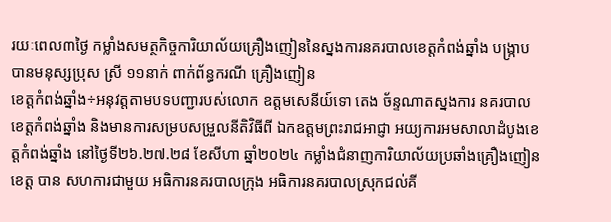រយៈពេល៣ថ្ងៃ កម្លាំងសមត្ថកិច្ចការិយាល័យគ្រឿងញៀននៃស្នងការនគរបាលខេត្តកំពង់ឆ្នាំង បង្ក្រាបបានមនុស្សប្រុស ស្រី ១១នាក់ ពាក់ព័ន្ធករណី គ្រឿងញៀន
ខេត្តកំពង់ឆ្នាំង÷អនុវត្តតាមបទបញ្ជារបស់លោក ឧត្តមសេនីយ៍ទោ តេង ច័ន្ទណាតស្នងការ នគរបាលខេត្តកំពង់ឆ្នាំង និងមានការសម្របសម្រួលនីតិវិធីពី ឯកឧត្តមព្រះរាជអាជ្ញា អយ្យការអមសាលាដំបូងខេត្តកំពង់ឆ្នាំង នៅថ្ងៃទី២៦.២៧.២៨ ខែសីហា ឆ្នាំ២០២៤ កម្លាំងជំនាញការិយាល័យប្រឆាំងគ្រឿងញៀន ខេត្ត បាន សហការជាមួយ អធិការនគរបាលក្រុង អធិការនគរបាលស្រុកជល់គី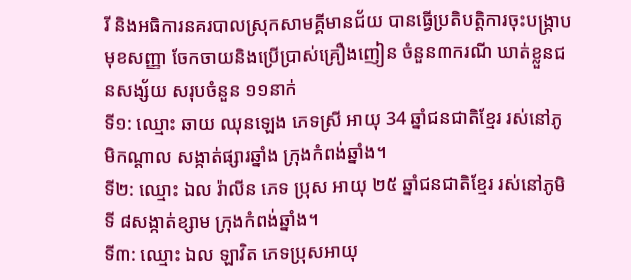រី និងអធិការនគរបាលស្រុកសាមគ្គីមានជ័យ បានធ្វើប្រតិបត្តិការចុះបង្ក្រាប មុខសញ្ញា ចែកចាយនិងប្រើប្រាស់គ្រឿងញៀន ចំនួន៣ករណី ឃាត់ខ្លួនជនសង្ស័យ សរុបចំនួន ១១នាក់
ទី១: ឈ្មោះ ឆាយ ឈុនឡេង ភេទស្រី អាយុ 34 ឆ្នាំជនជាតិខ្មែរ រស់នៅភូមិកណ្ដាល សង្កាត់ផ្សារឆ្នាំង ក្រុងកំពង់ឆ្នាំង។
ទី២: ឈ្មោះ ឯល រ៉ាលីន ភេទ ប្រុស អាយុ ២៥ ឆ្នាំជនជាតិខ្មែរ រស់នៅភូមិទី ៨សង្កាត់ខ្សាម ក្រុងកំពង់ឆ្នាំង។
ទី៣: ឈ្មោះ ឯល ឡាវិត ភេទប្រុសអាយុ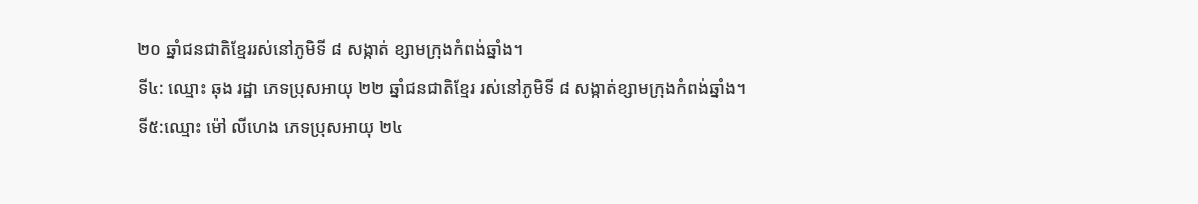២០ ឆ្នាំជនជាតិខ្មែររស់នៅភូមិទី ៨ សង្កាត់ ខ្សាមក្រុងកំពង់ឆ្នាំង។
ទី៤: ឈ្មោះ ឆុង រដ្ឋា ភេទប្រុសអាយុ ២២ ឆ្នាំជនជាតិខ្មែរ រស់នៅភូមិទី ៨ សង្កាត់ខ្សាមក្រុងកំពង់ឆ្នាំង។
ទី៥:ឈ្មោះ ម៉ៅ លីហេង ភេទប្រុសអាយុ ២៤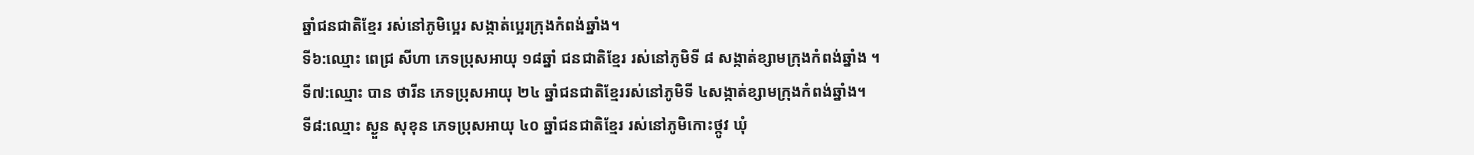ឆ្នាំជនជាតិខ្មែរ រស់នៅភូមិប្អេរ សង្កាត់ប្អេរក្រុងកំពង់ឆ្នាំង។
ទី៦:ឈ្មោះ ពេជ្រ សីហា ភេទប្រុសអាយុ ១៨ឆ្នាំ ជនជាតិខ្មែរ រស់នៅភូមិទី ៨ សង្កាត់ខ្សាមក្រុងកំពង់ឆ្នាំង ។
ទី៧:ឈ្មោះ បាន ថារីន ភេទប្រុសអាយុ ២៤ ឆ្នាំជនជាតិខ្មែររស់នៅភូមិទី ៤សង្កាត់ខ្សាមក្រុងកំពង់ឆ្នាំង។
ទី៨:ឈ្មោះ ស្ងួន សុខុន ភេទប្រុសអាយុ ៤០ ឆ្នាំជនជាតិខ្មែរ រស់នៅភូមិកោះថ្កូវ ឃុំ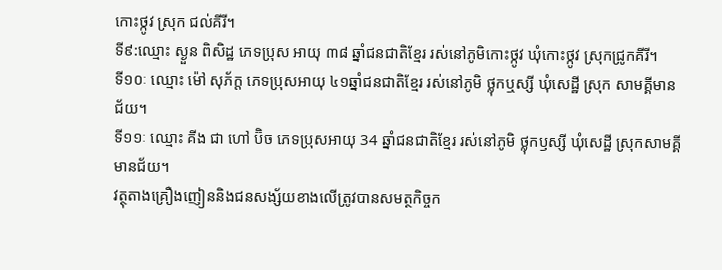កោះថ្កូវ ស្រុក ជល់គីរី។
ទី៩:ឈ្មោះ ស្ងួន ពិសិដ្ឋ ភេទប្រុស អាយុ ៣៨ ឆ្នាំជនជាតិខ្មែរ រស់នៅភូមិកោះថ្កូវ ឃុំកោះថ្កូវ ស្រុកជ្រូកគីរី។
ទី១០ៈ ឈ្មោះ ម៉ៅ សុភ័ក្ត ភេទប្រុសអាយុ ៤១ឆ្នាំជនជាតិខ្មែរ រស់នៅភូមិ ថ្លុកឬស្សី ឃុំសេដ្ឋី ស្រុក សាមគ្គីមានជ័យ។
ទី១១ៈ ឈ្មោះ គីង ជា ហៅ ប៊ិច ភេទប្រុសអាយុ 34 ឆ្នាំជនជាតិខ្មែរ រស់នៅភូមិ ថ្លុកឫស្សី ឃុំសេដ្ឋី ស្រុកសាមគ្គីមានជ័យ។
វត្ថុតាងគ្រឿងញៀននិងជនសង្ស័យខាងលើត្រូវបានសមត្ថកិច្ចក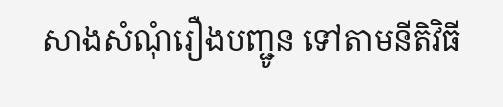សាងសំណុំរឿងបញ្ជូន ទៅតាមនីតិវិធី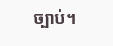ច្បាប់។